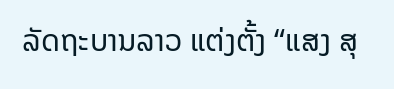ລັດຖະບານລາວ ແຕ່ງຕັ້ງ “ແສງ ສຸ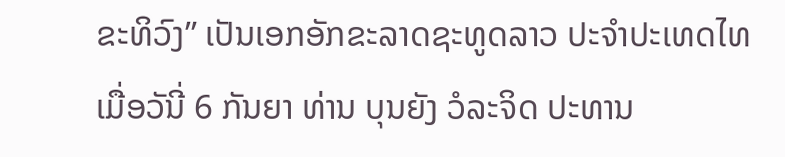ຂະທິວົງ” ເປັນເອກອັກຂະລາດຊະທູດລາວ ປະຈຳປະເທດໄທ
ເມື່ອວັນີ່ 6 ກັນຍາ ທ່ານ ບຸນຍັງ ວໍລະຈິດ ປະທານ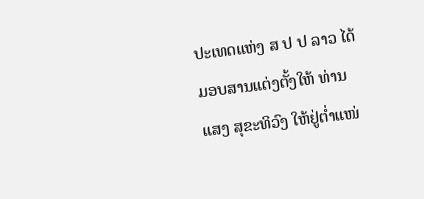ປະເທດແຫ່ງ ສ ປ ປ ລາວ ໄດ້ມອບສານແຕ່ງຕັ້ງໃຫ້ ທ່ານ ແສງ ສຸຂະທິວົງ ໃຫ້ຢູ່ຕໍ່າແໜ່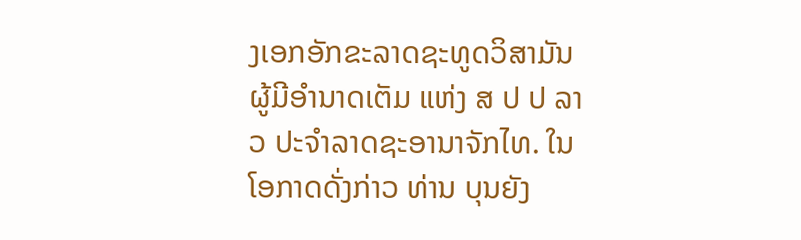ງເອກອັກຂະລາດຊະທູດວິສາມັນຜູ້ມີອຳນາດເຕັມ ແຫ່ງ ສ ປ ປ ລາວ ປະຈຳລາດຊະອານາຈັກໄທ. ໃນໂອກາດດັ່ງກ່າວ ທ່ານ ບຸນຍັງ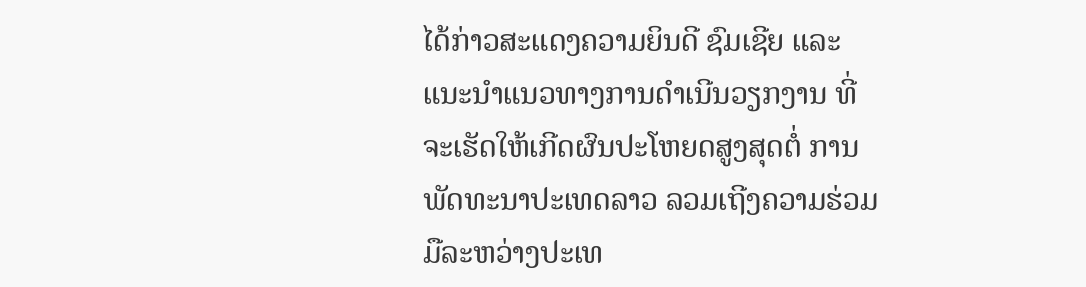ໄດ້ກ່າວສະແດງຄວາມຍິນດີ ຊົມເຊີຍ ແລະ ແນະນຳແນວທາງການດຳເນີນວຽກງານ ທີ່ຈະເຮັດໃຫ້ເກີດຜົນປະໂຫຍດສູງສຸດຕໍ່ ການພັດທະນາປະເທດລາວ ລວມເຖີງຄວາມຮ່ວມມືລະຫວ່າງປະເທ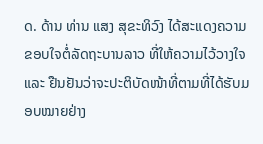ດ. ດ້ານ ທ່ານ ແສງ ສຸຂະທິວົງ ໄດ້ສະແດງຄວາມຂອບໃຈຕໍ່ລັດຖະບານລາວ ທີ່ໃຫ້ຄວາມໄວ້ວາງໃຈ ແລະ ຢືນຢັນວ່າຈະປະຕິບັດໜ້າທີ່ຕາມທີ່ໄດ້ຮັບມອບໝາຍຢ່າງ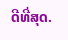ດີທີ່ສຸດ.